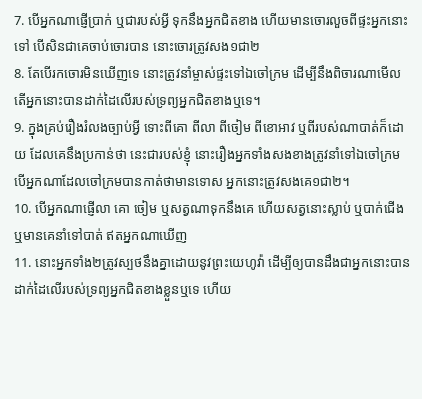7. បើអ្នកណាផ្ញើប្រាក់ ឬជារបស់អ្វី ទុកនឹងអ្នកជិតខាង ហើយមានចោរលួចពីផ្ទះអ្នកនោះទៅ បើសិនជាគេចាប់ចោរបាន នោះចោរត្រូវសង១ជា២
8. តែបើរកចោរមិនឃើញទេ នោះត្រូវនាំម្ចាស់ផ្ទះទៅឯចៅក្រម ដើម្បីនឹងពិចារណាមើល តើអ្នកនោះបានដាក់ដៃលើរបស់ទ្រព្យអ្នកជិតខាងឬទេ។
9. ក្នុងគ្រប់រឿងរំលងច្បាប់អ្វី ទោះពីគោ ពីលា ពីចៀម ពីខោអាវ ឬពីរបស់ណាបាត់ក៏ដោយ ដែលគេនឹងប្រកាន់ថា នេះជារបស់ខ្ញុំ នោះរឿងអ្នកទាំងសងខាងត្រូវនាំទៅឯចៅក្រម បើអ្នកណាដែលចៅក្រមបានកាត់ថាមានទោស អ្នកនោះត្រូវសងគេ១ជា២។
10. បើអ្នកណាផ្ញើលា គោ ចៀម ឬសត្វណាទុកនឹងគេ ហើយសត្វនោះស្លាប់ ឬបាក់ជើង ឬមានគេនាំទៅបាត់ ឥតអ្នកណាឃើញ
11. នោះអ្នកទាំង២ត្រូវស្បថនឹងគ្នាដោយនូវព្រះយេហូវ៉ា ដើម្បីឲ្យបានដឹងជាអ្នកនោះបានដាក់ដៃលើរបស់ទ្រព្យអ្នកជិតខាងខ្លួនឬទេ ហើយ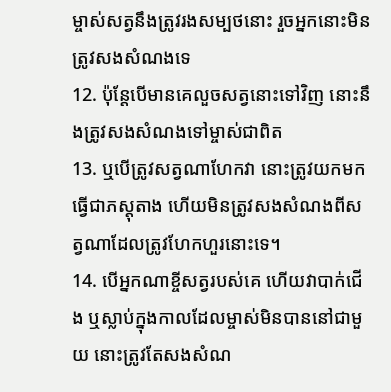ម្ចាស់សត្វនឹងត្រូវរងសម្បថនោះ រួចអ្នកនោះមិនត្រូវសងសំណងទេ
12. ប៉ុន្តែបើមានគេលួចសត្វនោះទៅវិញ នោះនឹងត្រូវសងសំណងទៅម្ចាស់ជាពិត
13. ឬបើត្រូវសត្វណាហែកវា នោះត្រូវយកមកធ្វើជាភស្តុតាង ហើយមិនត្រូវសងសំណងពីសត្វណាដែលត្រូវហែកហួរនោះទេ។
14. បើអ្នកណាខ្ចីសត្វរបស់គេ ហើយវាបាក់ជើង ឬស្លាប់ក្នុងកាលដែលម្ចាស់មិនបាននៅជាមួយ នោះត្រូវតែសងសំណ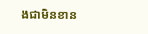ងជាមិនខាន